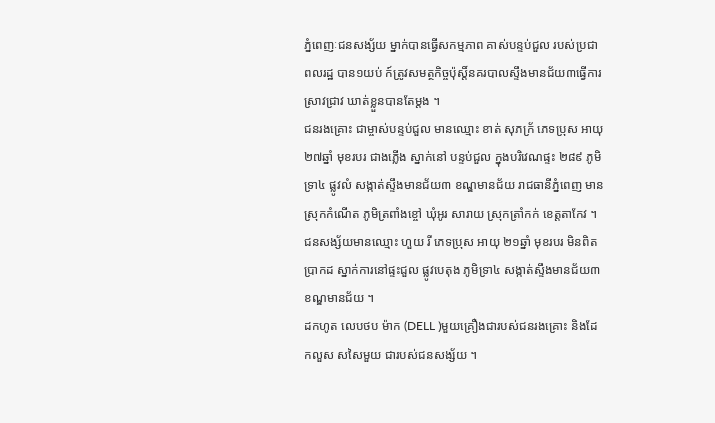ភ្នំពេញៈជនសង្ស័យ ម្នាក់បានធ្វើសកម្មភាព គាស់បន្ទប់ជួល របស់ប្រជាពលរដ្ឋ បាន១យប់ ក៍ត្រូវសមត្ថកិច្ចប៉ុស្តិ៍នគរបាលស្ទឹងមានជ័យ៣ធ្វើការស្រាវជ្រាវ ឃាត់ខ្លួនបានតែម្តង ។
ជនរងគ្រោះ ជាម្ចាស់បន្ទប់ជួល មានឈ្មោះ ខាត់ សុភក្រ័ ភេទប្រុស អាយុ២៧ឆ្នាំ មុខរបរ ជាងភ្លើង ស្នាក់នៅ បន្ទប់ជួល ក្នុងបរិវេណផ្ទះ ២៨៩ ភូមិទ្រា៤ ផ្លូវលំ សង្កាត់ស្ទឹងមានជ័យ៣ ខណ្ឌមានជ័យ រាជធានីភ្នំពេញ មានស្រុកកំណើត ភូមិត្រពាំងខ្ចៅ ឃុំអូរ សារាយ ស្រុកត្រាំកក់ ខេត្តតាកែវ ។
ជនសង្ស័យមានឈ្មោះ ហួយ រី ភេទប្រុស អាយុ ២១ឆ្នាំ មុខរបរ មិនពិតប្រាកដ ស្នាក់ការនៅផ្ទះជួល ផ្លូវបេតុង ភូមិទ្រា៤ សង្កាត់ស្ទឹងមានជ័យ៣ ខណ្ឌមានជ័យ ។
ដកហូត លេបថប ម៉ាក (DELL )មួយគ្រឿងជារបស់ជនរងគ្រោះ និងដែកលួស សសៃមួយ ជារបស់ជនសង្ស័យ ។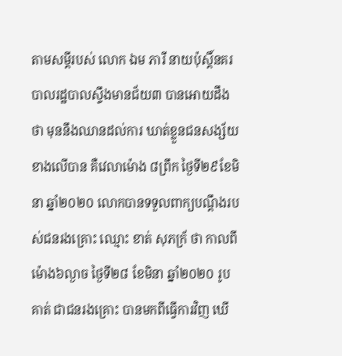តាមសម្តីរបស់ លោក ឯម ភារី នាយប៉ុស្តិ៍នគរបាលរដ្ឋបាលស្ទឹងមានជ័យ៣ បានអោយដឹងថា មុននឹងឈានដល់ការ ឃាត់ខ្លួនជនសង្ស័យខាងលើបាន គឺវេលាម៉ោង ៨ព្រឹក ថ្ងៃទី២៩ខែមិនា ឆ្នាំ២០២០ លោកបានទទួលពាក្យបណ្ដឹងរបស់ជនរងគ្រោះ ឈ្មោះ ខាត់ សុភក្រ័ ថា កាលពីម៉ោង៦ល្ងាច ថ្ងៃទី២៨ ខែមិនា ឆ្នាំ២០២០ រូបគាត់ ជាជនរងគ្រោះ បានមកពីធ្វើការវិញ ឃើ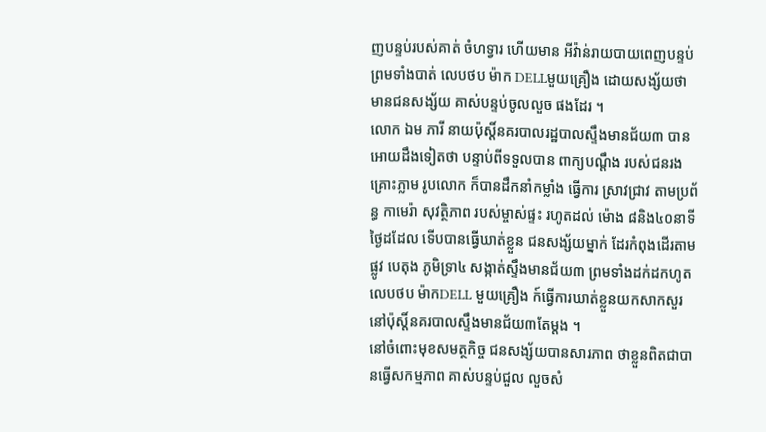ញបន្ទប់របស់គាត់ ចំហទ្វារ ហើយមាន អីវ៉ាន់រាយបាយពេញបន្ទប់ ព្រមទាំងបាត់ លេបថប ម៉ាក DELLមួយគ្រឿង ដោយសង្ស័យថា មានជនសង្ស័យ គាស់បន្ទប់ចូលលួច ផងដែរ ។
លោក ឯម ភារី នាយប៉ុស្តិ៍នគរបាលរដ្ឋបាលស្ទឹងមានជ័យ៣ បានអោយដឹងទៀតថា បន្ទាប់ពីទទួលបាន ពាក្យបណ្ដឹង របស់ជនរងគ្រោះភ្លាម រូបលោក ក៏បានដឹកនាំកម្លាំង ធ្វើការ ស្រាវជ្រាវ តាមប្រព័ន្ធ កាមេរ៉ា សុវត្ថិភាព របស់ម្ចាស់ផ្ទះ រហូតដល់ ម៉ោង ៨និង៤០នាទី ថ្ងៃដដែល ទេីបបានធ្វើឃាត់ខ្លួន ជនសង្ស័យម្នាក់ ដែរកំពុងដេីរតាមផ្លូវ បេតុង ភូមិទ្រា៤ សង្កាត់ស្ទឹងមានជ័យ៣ ព្រមទាំងដក់ដកហូត លេបថប ម៉ាកDELL មួយគ្រឿង ក៍ធ្វេីការឃាត់ខ្លួនយកសាកសួរនៅប៉ុស្តិ៍នគរបាលស្ទឹងមានជ័យ៣តែម្តង ។
នៅចំពោះមុខសមត្ថកិច្ច ជនសង្ស័យបានសារភាព ថាខ្លួនពិតជាបានធ្វើសកម្មភាព គាស់បន្ទប់ជួល លួចសំ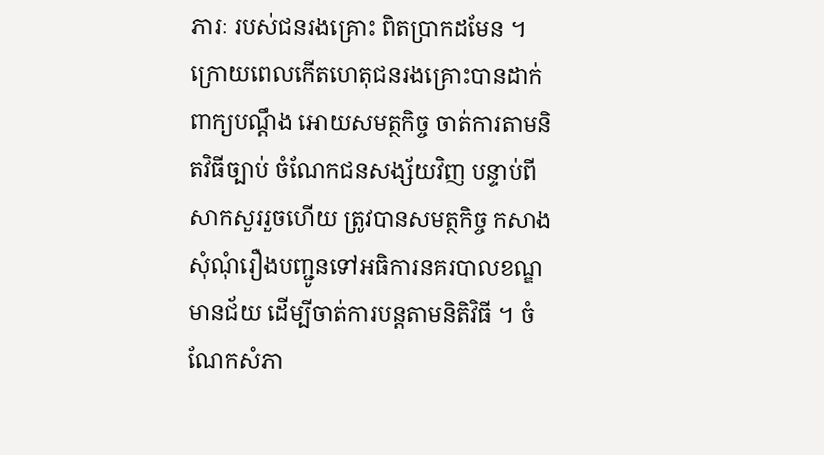ភារៈ របស់ជនរងគ្រោះ ពិតប្រាកដមែន ។
ក្រោយពេលកេីតហេតុជនរងគ្រោះបានដាក់ពាក្យបណ្ដឹង អោយសមត្ថកិច្ច ចាត់ការតាមនិតវិធីច្បាប់ ចំណែកជនសង្ស័យវិញ បន្ទាប់ពីសាកសួររួចហើយ ត្រូវបានសមត្ថកិច្ច កសាងសុំណុំរឿងបញ្ជូនទៅអធិការនគរបាលខណ្ឌមានជ័យ ដេីម្បីចាត់ការបន្តតាមនិតិវិធី ។ ចំណែកសំភា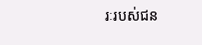រៈរបស់ជន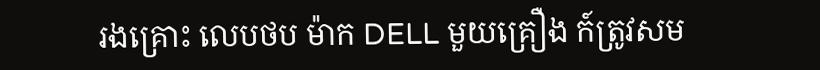រងគ្រោះ លេបថប ម៉ាក DELL មួយគ្រឿង ក៍ត្រូវសម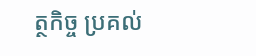ត្ថកិច្ច ប្រគល់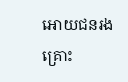អោយជនរងគ្រោះ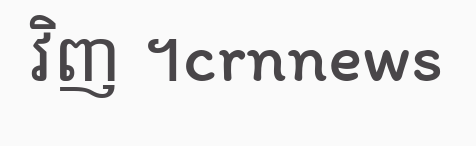វិញ ។crnnews